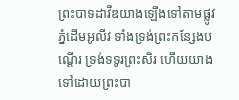ព្រះបាទដាវីឌយាងឡើងទៅតាមផ្លូវភ្នំដើមអូលីវ ទាំងទ្រង់ព្រះកន្សែងបណ្តើរ ទ្រង់ទទូរព្រះសិរ ហើយយាងទៅដោយព្រះបា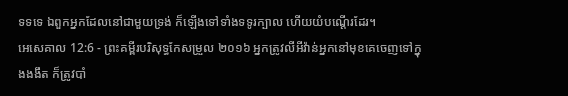ទទទេ ឯពួកអ្នកដែលនៅជាមួយទ្រង់ ក៏ឡើងទៅទាំងទទូរក្បាល ហើយយំបណ្តើរដែរ។
អេសេគាល 12:6 - ព្រះគម្ពីរបរិសុទ្ធកែសម្រួល ២០១៦ អ្នកត្រូវលីអីវ៉ាន់អ្នកនៅមុខគេចេញទៅក្នុងងងឹត ក៏ត្រូវបាំ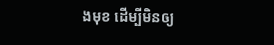ងមុខ ដើម្បីមិនឲ្យ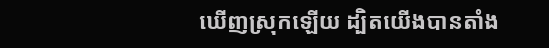ឃើញស្រុកឡើយ ដ្បិតយើងបានតាំង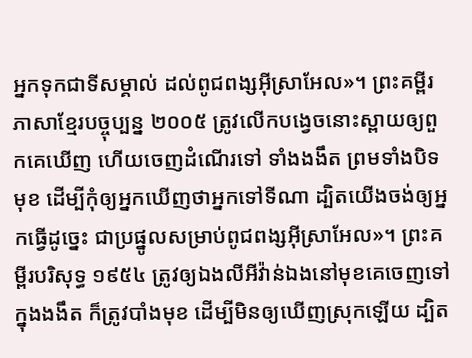អ្នកទុកជាទីសម្គាល់ ដល់ពូជពង្សអ៊ីស្រាអែល»។ ព្រះគម្ពីរភាសាខ្មែរបច្ចុប្បន្ន ២០០៥ ត្រូវលើកបង្វេចនោះស្ពាយឲ្យពួកគេឃើញ ហើយចេញដំណើរទៅ ទាំងងងឹត ព្រមទាំងបិទមុខ ដើម្បីកុំឲ្យអ្នកឃើញថាអ្នកទៅទីណា ដ្បិតយើងចង់ឲ្យអ្នកធ្វើដូច្នេះ ជាប្រផ្នូលសម្រាប់ពូជពង្សអ៊ីស្រាអែល»។ ព្រះគម្ពីរបរិសុទ្ធ ១៩៥៤ ត្រូវឲ្យឯងលីអីវ៉ាន់ឯងនៅមុខគេចេញទៅក្នុងងងឹត ក៏ត្រូវបាំងមុខ ដើម្បីមិនឲ្យឃើញស្រុកឡើយ ដ្បិត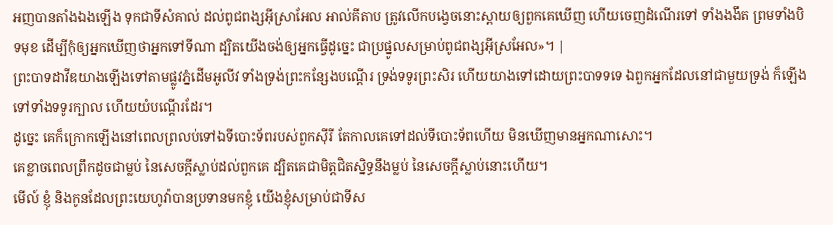អញបានតាំងឯងឡើង ទុកជាទីសំគាល់ ដល់ពូជពង្សអ៊ីស្រាអែល អាល់គីតាប ត្រូវលើកបង្វេចនោះស្ពាយឲ្យពួកគេឃើញ ហើយចេញដំណើរទៅ ទាំងងងឹត ព្រមទាំងបិទមុខ ដើម្បីកុំឲ្យអ្នកឃើញថាអ្នកទៅទីណា ដ្បិតយើងចង់ឲ្យអ្នកធ្វើដូច្នេះ ជាប្រផ្នូលសម្រាប់ពូជពង្សអ៊ីស្រអែល»។ |
ព្រះបាទដាវីឌយាងឡើងទៅតាមផ្លូវភ្នំដើមអូលីវ ទាំងទ្រង់ព្រះកន្សែងបណ្តើរ ទ្រង់ទទូរព្រះសិរ ហើយយាងទៅដោយព្រះបាទទទេ ឯពួកអ្នកដែលនៅជាមួយទ្រង់ ក៏ឡើងទៅទាំងទទូរក្បាល ហើយយំបណ្តើរដែរ។
ដូច្នេះ គេក៏ក្រោកឡើងនៅពេលព្រលប់ទៅឯទីបោះទ័ពរបស់ពួកស៊ីរី តែកាលគេទៅដល់ទីបោះទ័ពហើយ មិនឃើញមានអ្នកណាសោះ។
គេខ្លាចពេលព្រឹកដូចជាម្លប់ នៃសេចក្ដីស្លាប់ដល់ពួកគេ ដ្បិតគេជាមិត្តជិតស្និទ្ធនឹងម្លប់ នៃសេចក្ដីស្លាប់នោះហើយ។
មើល៍ ខ្ញុំ និងកូនដែលព្រះយេហូវ៉ាបានប្រទានមកខ្ញុំ យើងខ្ញុំសម្រាប់ជាទីស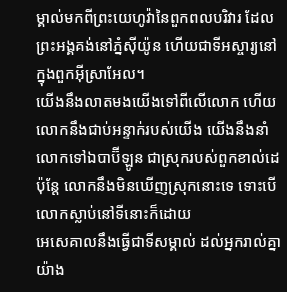ម្គាល់មកពីព្រះយេហូវ៉ានៃពួកពលបរិវារ ដែលព្រះអង្គគង់នៅភ្នំស៊ីយ៉ូន ហើយជាទីអស្ចារ្យនៅក្នុងពួកអ៊ីស្រាអែល។
យើងនឹងលាតមងយើងទៅពីលើលោក ហើយលោកនឹងជាប់អន្ទាក់របស់យើង យើងនឹងនាំលោកទៅឯបាប៊ីឡូន ជាស្រុករបស់ពួកខាល់ដេ ប៉ុន្តែ លោកនឹងមិនឃើញស្រុកនោះទេ ទោះបើលោកស្លាប់នៅទីនោះក៏ដោយ
អេសេគាលនឹងធ្វើជាទីសម្គាល់ ដល់អ្នករាល់គ្នាយ៉ាង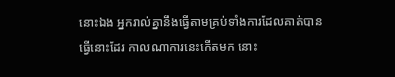នោះឯង អ្នករាល់គ្នានឹងធ្វើតាមគ្រប់ទាំងការដែលគាត់បានធ្វើនោះដែរ កាលណាការនេះកើតមក នោះ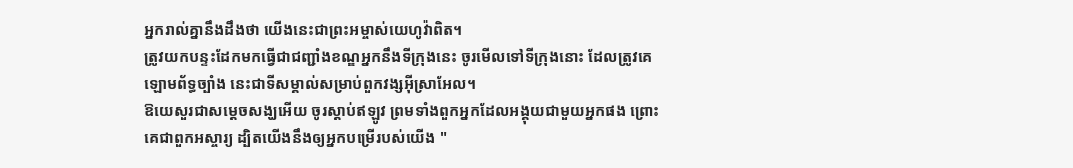អ្នករាល់គ្នានឹងដឹងថា យើងនេះជាព្រះអម្ចាស់យេហូវ៉ាពិត។
ត្រូវយកបន្ទះដែកមកធ្វើជាជញ្ជាំងខណ្ឌអ្នកនឹងទីក្រុងនេះ ចូរមើលទៅទីក្រុងនោះ ដែលត្រូវគេឡោមព័ទ្ធច្បាំង នេះជាទីសម្គាល់សម្រាប់ពួកវង្សអ៊ីស្រាអែល។
ឱយេសួរជាសម្ដេចសង្ឃអើយ ចូរស្តាប់ឥឡូវ ព្រមទាំងពួកអ្នកដែលអង្គុយជាមួយអ្នកផង ព្រោះគេជាពួកអស្ចារ្យ ដ្បិតយើងនឹងឲ្យអ្នកបម្រើរបស់យើង "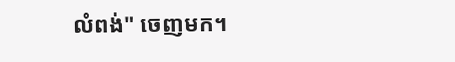លំពង់" ចេញមក។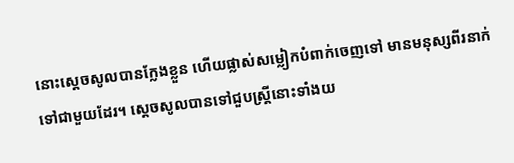នោះស្តេចសូលបានក្លែងខ្លួន ហើយផ្លាស់សម្លៀកបំពាក់ចេញទៅ មានមនុស្សពីរនាក់ទៅជាមួយដែរ។ ស្ដេចសូលបានទៅជួបស្ត្រីនោះទាំងយ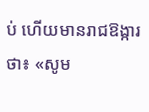ប់ ហើយមានរាជឱង្ការថា៖ «សូម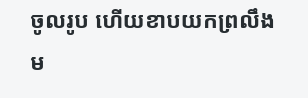ចូលរូប ហើយខាបយកព្រលឹងម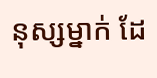នុស្សម្នាក់ ដែ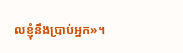លខ្ញុំនឹងប្រាប់អ្នក»។